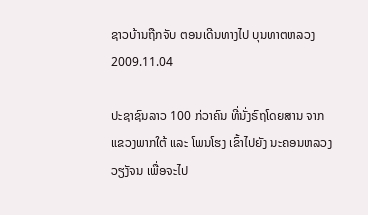ຊາວບ້ານຖືກຈັບ ຕອນເດີນທາງໄປ ບຸນທາຕຫລວງ
2009.11.04

ປະຊາຊົນລາວ 100 ກ່ວາຄົນ ທີ່ນັ່ງຣົຖໂດຍສານ ຈາກແຂວງພາກໃຕ້ ແລະ ໂພນໂຮງ ເຂົ້າໄປຍັງ ນະຄອນຫລວງວຽງັຈນ ເພື່ອຈະໄປ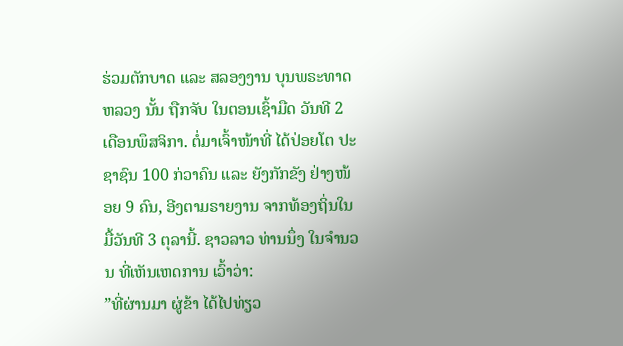ຮ່ວມຕັກບາດ ແລະ ສລອງງານ ບຸນພຣະທາດຫລວງ ນັ້ນ ຖືກຈັບ ໃນຕອນເຊົ້າມືດ ວັນທີ 2 ເດືອນພຶສຈິກາ. ຕໍ່ມາເຈົ້າໜ້າທີ່ ໄດ້ປ່ອຍໂຕ ປະຊາຊົນ 100 ກ່ວາຄົນ ແລະ ຍັງກັກຂັງ ຢ່າງໜ້ອຍ 9 ຄົນ, ອີງຕາມຣາຍງານ ຈາກທ້ອງຖິ່ນໃນມື້ວັນທີ 3 ຕຸລານີ້. ຊາວລາວ ທ່ານນຶ່ງ ໃນຈໍານວນ ທີ່ເຫັນເຫດການ ເວົ້າວ່າ:
”ທີ່ຜ່ານມາ ຜູ່ຂ້າ ໄດ້ໄປທ່ຽວ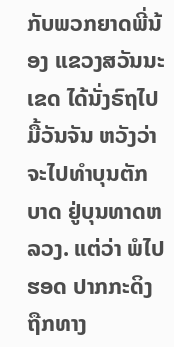ກັບພວກຍາດພີ່ນ້ອງ ແຂວງສວັນນະເຂດ ໄດ້ນັ່ງຣົຖໄປ ມື້ວັນຈັນ ຫວັງວ່າ ຈະໄປທໍາບຸນຕັກບາດ ຢູ່ບຸນທາດຫລວງ. ແຕ່ວ່າ ພໍໄປຮອດ ປາກກະດິງ ຖືກທາງ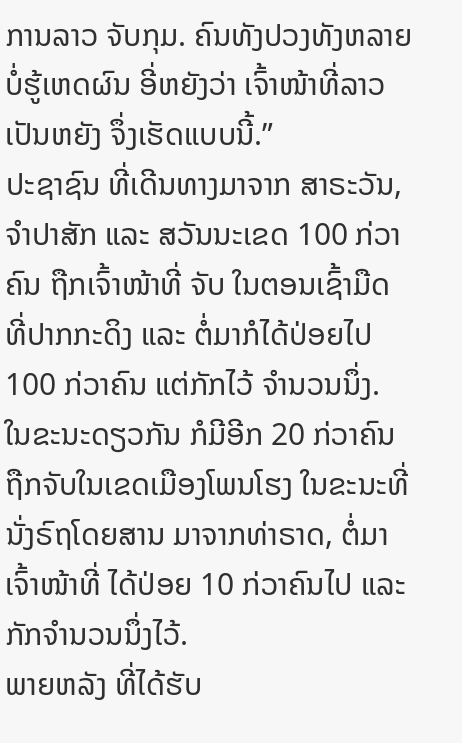ການລາວ ຈັບກຸມ. ຄົນທັງປວງທັງຫລາຍ ບໍ່ຮູ້ເຫດຜົນ ອີ່ຫຍັງວ່າ ເຈົ້າໜ້າທີ່ລາວ ເປັນຫຍັງ ຈຶ່ງເຮັດແບບນີ້.”
ປະຊາຊົນ ທີ່ເດີນທາງມາຈາກ ສາຣະວັນ, ຈໍາປາສັກ ແລະ ສວັນນະເຂດ 100 ກ່ວາຄົນ ຖືກເຈົ້າໜ້າທີ່ ຈັບ ໃນຕອນເຊົ້າມືດ ທີ່ປາກກະດິງ ແລະ ຕໍ່ມາກໍໄດ້ປ່ອຍໄປ 100 ກ່ວາຄົນ ແຕ່ກັກໄວ້ ຈໍານວນນຶ່ງ. ໃນຂະນະດຽວກັນ ກໍມີອີກ 20 ກ່ວາຄົນ ຖືກຈັບໃນເຂດເມືອງໂພນໂຮງ ໃນຂະນະທີ່ ນັ່ງຣົຖໂດຍສານ ມາຈາກທ່າຣາດ, ຕໍ່ມາເຈົ້າໜ້າທີ່ ໄດ້ປ່ອຍ 10 ກ່ວາຄົນໄປ ແລະ ກັກຈໍານວນນຶ່ງໄວ້.
ພາຍຫລັງ ທີ່ໄດ້ຮັບ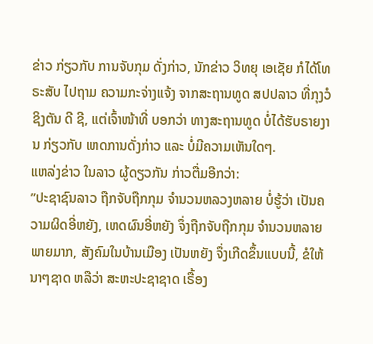ຂ່າວ ກ່ຽວກັບ ການຈັບກຸມ ດັ່ງກ່າວ, ນັກຂ່າວ ວິທຍຸ ເອເຊັຍ ກໍໄດ້ໂທຣະສັບ ໄປຖາມ ຄວາມກະຈ່າງແຈ້ງ ຈາກສະຖານທູດ ສປປລາວ ທີ່ກຸງວໍຊິງຕັນ ດີ ຊີ, ແຕ່ເຈົ້າໜ້າທີ່ ບອກວ່າ ທາງສະຖານທູດ ບໍ່ໄດ້ຮັບຣາຍງານ ກ່ຽວກັບ ເຫດການດັ່ງກ່າວ ແລະ ບໍ່ມີຄວາມເຫັນໃດໆ.
ແຫລ່ງຂ່າວ ໃນລາວ ຜູ້ດຽວກັນ ກ່າວຕື່ມອີກວ່າ:
”ປະຊາຊົນລາວ ຖືກຈັບຖືກກຸມ ຈໍານວນຫລວງຫລາຍ ບໍ່ຮູ້ວ່າ ເປັນຄວາມຜິດອີ່ຫຍັງ, ເຫດຜົນອີ່ຫຍັງ ຈຶ່ງຖືກຈັບຖືກກຸມ ຈໍານວນຫລາຍພາຍມາກ, ສັງຄົມໃນບ້ານເມືອງ ເປັນຫຍັງ ຈຶ່ງເກີດຂຶ້ນແບບນີ້, ຂໍໃຫ້ນາໆຊາດ ຫລືວ່າ ສະຫະປະຊາຊາດ ເຣື້ອງ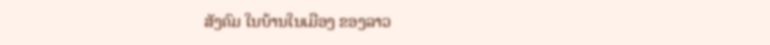ສັງຄົມ ໃນບ້ານໃນເມືອງ ຂອງລາວ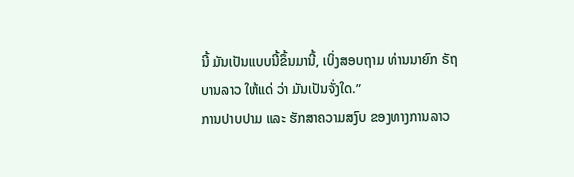ນີ້ ມັນເປັນແບບນີ້ຂຶ້ນມານີ້, ເບິ່ງສອບຖາມ ທ່ານນາຍົກ ຣັຖບານລາວ ໃຫ້ແດ່ ວ່າ ມັນເປັນຈັ່ງໃດ.”
ການປາບປາມ ແລະ ຮັກສາຄວາມສງົບ ຂອງທາງການລາວ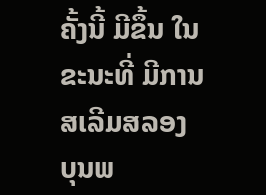ຄັ້ງນີ້ ມີຂຶ້ນ ໃນຂະນະທີ່ ມີການສເລີມສລອງ ບຸນພ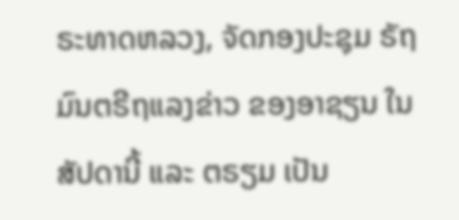ຣະທາດຫລວງ, ຈັດກອງປະຊຸມ ຣັຖມົນຕຣີຖແລງຂ່າວ ຂອງອາຊຽນ ໃນສັປດານີ້ ແລະ ຕຣຽມ ເປັນ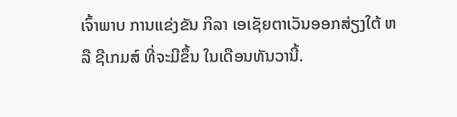ເຈົ້າພາບ ການແຂ່ງຂັນ ກິລາ ເອເຊັຍຕາເວັນອອກສ່ຽງໃຕ້ ຫລື ຊີເກມສ໌ ທີ່ຈະມີຂຶ້ນ ໃນເດືອນທັນວານີ້.